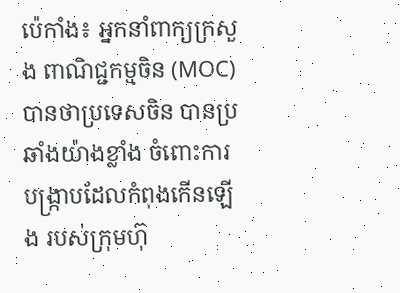ប៉េកាំង៖ អ្នកនាំពាក្យក្រសួង ពាណិជ្ជកម្មចិន (MOC) បានថាប្រទេសចិន បានប្រឆាំងយ៉ាងខ្លាំង ចំពោះការបង្ក្រាបដែលកំពុងកើនឡើង របស់ក្រុមហ៊ុ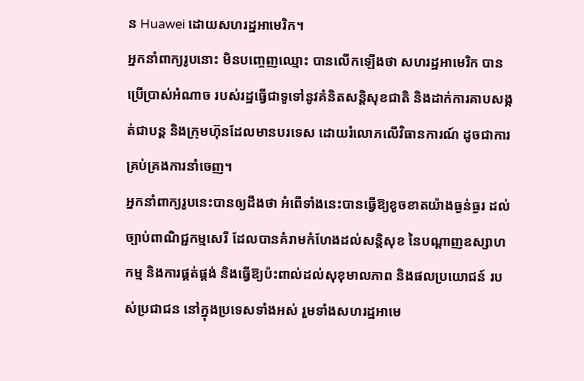ន Huawei ដោយសហរដ្ឋអាមេរិក។
អ្នកនាំពាក្យរូបនោះ មិនបញ្ចេញឈ្មោះ បានលើកឡើងថា សហរដ្ឋអាមេរិក បានប្រើប្រាស់អំណាច របស់រដ្ឋធ្វើជាទូទៅនូវគំនិតសន្តិសុខជាតិ និងដាក់ការគាបសង្កត់ជាបន្ត និងក្រុមហ៊ុនដែលមានបរទេស ដោយរំលោភលើវិធានការណ៍ ដូចជាការគ្រប់គ្រងការនាំចេញ។
អ្នកនាំពាក្យរូបនេះបានឲ្យដឹងថា អំពើទាំងនេះបានធ្វើឱ្យខូចខាតយ៉ាងធ្ងន់ធ្ងរ ដល់ច្បាប់ពាណិជ្ជកម្មសេរី ដែលបានគំរាមកំហែងដល់សន្តិសុខ នៃបណ្តាញឧស្សាហកម្ម និងការផ្គត់ផ្គង់ និងធ្វើឱ្យប៉ះពាល់ដល់សុខុមាលភាព និងផលប្រយោជន៍ របស់ប្រជាជន នៅក្នុងប្រទេសទាំងអស់ រួមទាំងសហរដ្ឋអាមេ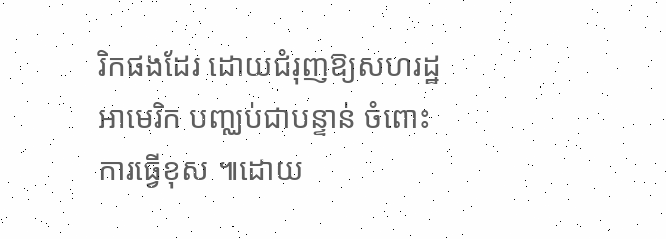រិកផងដែរ ដោយជំរុញឱ្យសហរដ្ឋអាមេរិក បញ្ឈប់ជាបន្ទាន់ ចំពោះការធ្វើខុស ៕ដោយ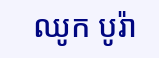ឈូក បូរ៉ា